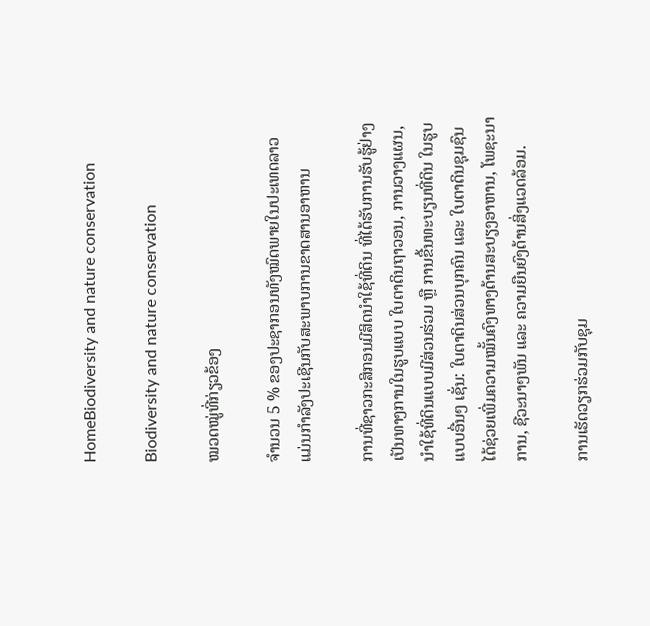HomeBiodiversity and nature conservation

Biodiversity and nature conservation

ໝວດໝູ່ທີ່ກ່ຽວຂ້ອງ

ຈໍານວນ 5 % ຂອງປະຊາກອນທັງໝົດພາຍໃນປະເທດລາວ ແມ່ນກໍາລັງປະເຊີນກັບສະພາບການຂາດສານອາຫານ

ການທີ່ຊາວກະສິກອນມີສິດນຳໃຊ້ທີ່ດິນ ທີ່ໄດ້ຮັບການຮັບຮູ້ຢ່າງເປັນທາງການໃນຮູບແບບ ໃບຕາດິນຖາວອນ, ການວາງແຜນ, ນຳໃຊ້ທີ່ດິນແບບມີສ່ວນຮ່ວມ ຫຼື ການຂື້ນທະບຽນທີ່ດິນ ໃນຮູບແບບອື່ນໆ ເຊັ່ນ: ໃບຕາດິນສ່ວນບຸກຄົນ ແລະ ໃບຕາດິນຊຸມຊົນ ໄດ້ຊ່ວຍເພີ່ມຄວາມໝັ້ນຄົງທາງດ້ານສະບຽງອາຫານ, ໂພຊະນາການ, ຊີວະນາໆພັນ ແລະ ຄວາມຍືນຍົງດ້ານສິ່ງແວດລ້ອມ.

ການເຮັດວຽກຮ່ວມກັບຊຸມ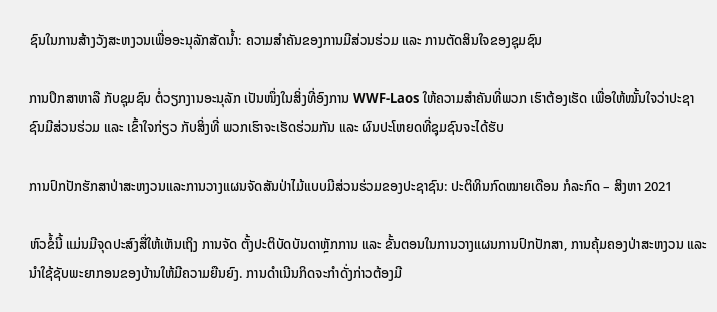ຊົນໃນການສ້າງວັງສະຫງວນເພື່ອອະນຸລັກສັດນໍ້າ: ຄວາມສໍາຄັນຂອງການມີສ່ວນຮ່ວມ ແລະ ການຕັດສິນໃຈຂອງຊຸມຊົນ

ການປຶກສາຫາລື ກັບຊຸມຊົນ ຕໍ່ວຽກງານອະນຸລັກ ເປັນໜຶ່ງໃນສິ່ງທີ່ອົງການ WWF-Laos ໃຫ້ຄວາມສໍາຄັນທີ່ພວກ ເຮົາຕ້ອງເຮັດ ເພື່ອໃຫ້ໝັ້ນໃຈວ່າປະຊາຊົນມີສ່ວນຮ່ວມ ແລະ ເຂົ້າໃຈກ່ຽວ ກັບສິ່ງທີ່ ພວກເຮົາຈະເຮັດຮ່ວມກັນ ແລະ ຜົນປະໂຫຍດທີ່ຊຸມຊົນຈະໄດ້ຮັບ

ການປົກປັກຮັກສາປ່າສະຫງວນແລະການວາງແຜນຈັດສັນປ່າໄມ້ແບບມີສ່ວນຮ່ວມຂອງປະຊາຊົນ: ປະຕິທິນກົດໝາຍເດືອນ ກໍລະກົດ – ສິງຫາ 2021

ຫົວຂໍ້ນີ້ ແມ່ນມີຈຸດປະສົງສື່ໃຫ້ເຫັນເຖິງ ການຈັດ ຕັ້ງປະຕິບັດບັນດາຫຼັກການ ແລະ ຂັ້ນຕອນໃນການວາງແຜນການປົກປັກສາ, ການຄຸ້ມຄອງປ່າສະຫງວນ ແລະ ນຳໃຊ້ຊັບພະຍາກອນຂອງບ້ານໃຫ້ມີຄວາມຍືນຍົງ. ການດຳເນີນກິດຈະກຳດັ່ງກ່າວຕ້ອງມີ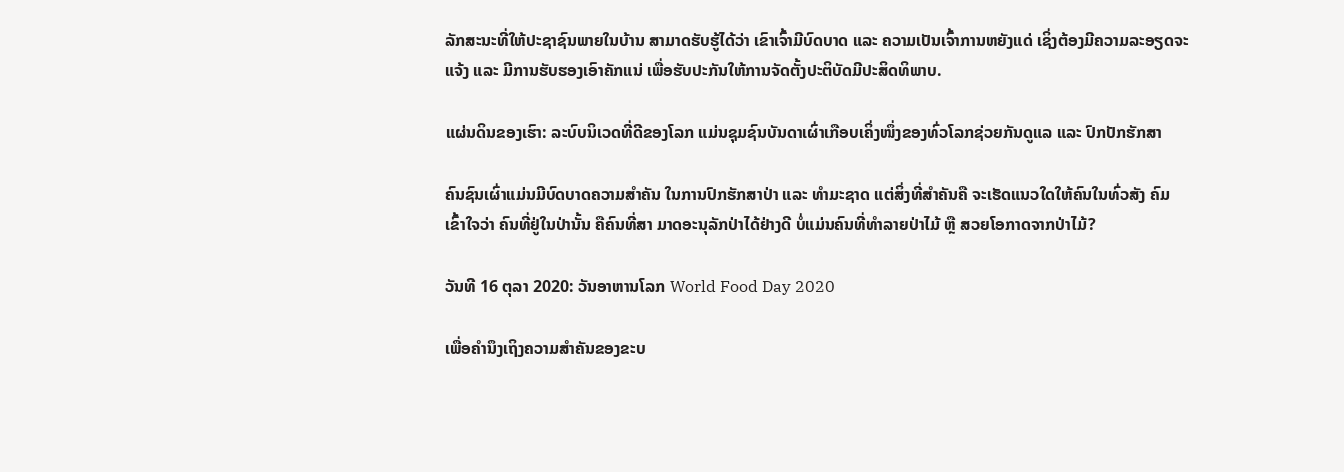ລັກສະນະທີ່ໃຫ້ປະຊາຊົນພາຍໃນບ້ານ ສາມາດຮັບຮູ້ໄດ້ວ່າ ເຂົາເຈົ້າມີບົດບາດ ແລະ ຄວາມເປັນເຈົ້າການຫຍັງແດ່ ເຊິ່ງຕ້ອງມີຄວາມລະອຽດຈະແຈ້ງ ແລະ ມີການຮັບຮອງເອົາຄັກແນ່ ເພື່ອຮັບປະກັນໃຫ້ການຈັດຕັ້ງປະຕິບັດມີປະສິດທິພາບ.

ແຜ່ນດິນຂອງເຮົາ: ລະບົບນິເວດທີ່ດີຂອງໂລກ ແມ່ນຊຸມຊົນບັນດາເຜົ່າເກືອບເຄິ່ງໜຶ່ງຂອງທົ່ວໂລກຊ່ວຍກັນດູແລ ແລະ ປົກປັກຮັກສາ

ຄົນຊົນເຜົ່າແມ່ນມີບົດບາດຄວາມສໍາຄັນ ໃນການປົກຮັກສາປ່າ ແລະ ທໍາມະຊາດ ແຕ່ສິ່ງທີ່ສໍາຄັນຄື ຈະເຮັດແນວໃດໃຫ້ຄົນໃນທົ່ວສັງ ຄົມເຂົ້າໃຈວ່າ ຄົນທີ່ຢູ່ໃນປ່ານັ້ນ ຄືຄົນທີ່ສາ ມາດອະນຸລັກປ່າໄດ້ຢ່າງດີ ບໍ່ແມ່ນຄົນທີ່ທໍາລາຍປ່າໄມ້ ຫຼື ສວຍໂອກາດຈາກປ່າໄມ້?

ວັນທີ 16 ຕຸລາ 2020: ວັນອາຫານໂລກ World Food Day 2020

ເພື່ອຄໍານຶງເຖິງຄວາມສໍາຄັນຂອງຂະບ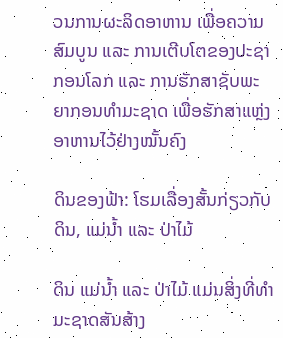ວນການຜະລິດອາຫານ ເພື່ອຄວາມສົມບູນ ແລະ ການເຕີບໂຕຂອງປະຊາກອນໂລກ ແລະ ການຮັກສາຊັບພະຍາກອນທໍາມະຊາດ ເພື່ອຮັກສາແຫຼ່ງອາຫານໄວ້ຢ່າງໝັ້ນຄົງ

ດິນຂອງຟ້າ: ໂຮມເລື່ອງສັ້ນກ່ຽວກັບ ດິນ, ແມ່ນໍ້າ ແລະ ປ່າໄມ້

ດິນ ແມ່ນໍ້າ ແລະ ປ່າໄມ້ ແມ່ນສິ່ງທີ່ທໍາມະຊາດສັນສ້າງ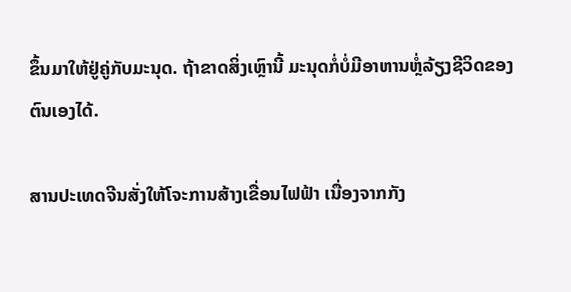ຂຶ້ນມາໃຫ້ຢູ່ຄູ່ກັບມະນຸດ. ຖ້າຂາດສິ່ງເຫຼົານີ້ ມະນຸດກໍ່ບໍ່ມີອາຫານຫຼໍ່ລ້ຽງຊີວິດຂອງຕົນເອງໄດ້.

ສານປະເທດຈີນສັ່ງໃຫ້ໂຈະການສ້າງເຂື່ອນໄຟຟ້າ ເນື່ອງຈາກກັງ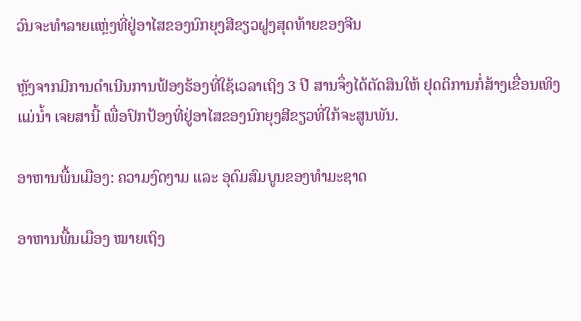ວົນຈະທໍາລາຍແຫຼ່ງທີ່ຢູ່ອາໄສຂອງນົກຍຸງສີຂຽວຝູງສຸດທ້າຍຂອງຈີນ

ຫຼັງຈາກມີການດໍາເນີນການຟ້ອງຮ້ອງທີ່ໃຊ້ເວລາເຖິງ 3 ປີ ສານຈຶ່ງໄດ້ຕັດສິນໃຫ້ ຢຸດຕິການກໍ່ສ້າງເຂື່ອນເທິງແມ່ນໍ້າ ເຈຍສານີ້ ເພື່ອປົກປ້ອງທີ່ຢູ່ອາໄສຂອງນົກຍຸງສີຂຽວທີ່ໃກ້ຈະສູນພັນ.

ອາຫານພື້ນເມືອງ: ຄວາມງົດງາມ ແລະ ອຸດົມສົມບູນຂອງທໍາມະຊາດ

ອາຫານພື້ນເມືອງ ໝາຍເຖິງ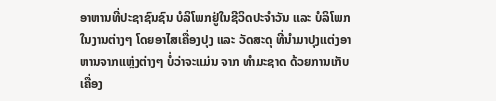ອາຫານທີ່ປະຊາຊົນຊົນ ບໍລິໂພກຢູ່ໃນຊີວິດປະຈໍາວັນ ແລະ ບໍລິໂພກ ໃນງານຕ່າງໆ ໂດຍອາໄສເຄື່ອງປຸງ ແລະ ວັດສະດຸ ທີ່ນໍາມາປຸງແຕ່ງອາຫານຈາກແຫຼ່ງຕ່າງໆ ບໍ່ວ່າຈະແມ່ນ ຈາກ ທໍາມະຊາດ ດ້ວຍການເກັບເຄື່ອງ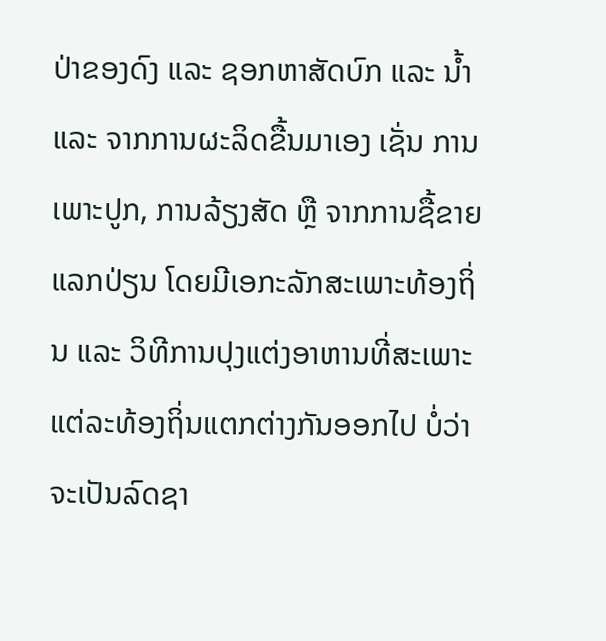ປ່າຂອງດົງ ແລະ ຊອກຫາສັດບົກ ແລະ ນໍ້າ ແລະ ຈາກການຜະລິດຂື້ນມາເອງ ເຊັ່ນ ການເພາະປູກ, ການລ້ຽງສັດ ຫຼື ຈາກການຊື້ຂາຍແລກປ່ຽນ ໂດຍມີເອກະລັກສະເພາະທ້ອງຖິ່ນ ແລະ ວິທີການປຸງແຕ່ງອາຫານທີ່ສະເພາະແຕ່ລະທ້ອງຖິ່ນແຕກຕ່າງກັນອອກໄປ ບໍ່ວ່າຈະເປັນລົດຊາ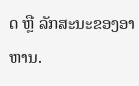ດ ຫຼື ລັກສະນະຂອງອາຫານ.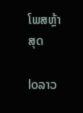ໂພສຫຼ້າສຸດ

loລາວ